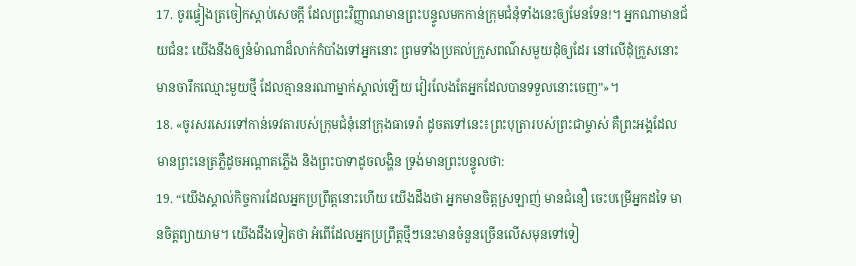17. ចូរផ្ទៀងត្រចៀកស្ដាប់សេចក្ដី ដែលព្រះវិញ្ញាណមានព្រះបន្ទូលមកកាន់ក្រុមជំនុំទាំងនេះឲ្យមែនទែន!។ អ្នកណាមានជ័យជំនះ យើងនឹងឲ្យនំម៉ាណាដ៏លាក់កំបាំងទៅអ្នកនោះ ព្រមទាំងប្រគល់ក្រួសពណ៌សមួយដុំឲ្យដែរ នៅលើដុំក្រួសនោះមានចារឹកឈ្មោះមួយថ្មី ដែលគ្មាននរណាម្នាក់ស្គាល់ឡើយ វៀរលែងតែអ្នកដែលបានទទួលនោះចេញ”»។
18. «ចូរសរសេរទៅកាន់ទេវតារបស់ក្រុមជំនុំនៅក្រុងធាទេរ៉ា ដូចតទៅនេះ៖ព្រះបុត្រារបស់ព្រះជាម្ចាស់ គឺព្រះអង្គដែលមានព្រះនេត្រភ្លឺដូចអណ្ដាតភ្លើង និងព្រះបាទាដូចលង្ហិន ទ្រង់មានព្រះបន្ទូលថា:
19. “យើងស្គាល់កិច្ចការដែលអ្នកប្រព្រឹត្តនោះហើយ យើងដឹងថា អ្នកមានចិត្តស្រឡាញ់ មានជំនឿ ចេះបម្រើអ្នកដទៃ មានចិត្តព្យាយាម។ យើងដឹងទៀតថា អំពើដែលអ្នកប្រព្រឹត្តថ្មីៗនេះមានចំនួនច្រើនលើសមុនទៅទៀ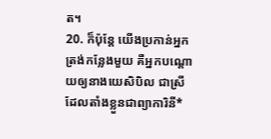ត។
20. ក៏ប៉ុន្តែ យើងប្រកាន់អ្នកត្រង់កន្លែងមួយ គឺអ្នកបណ្ដោយឲ្យនាងយេសិបិល ជាស្រីដែលតាំងខ្លួនជាព្យាការិនី*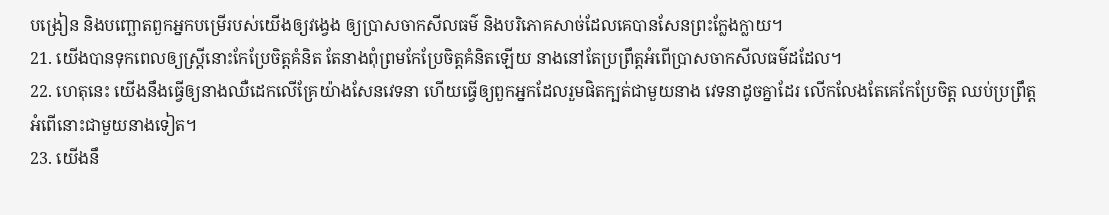បង្រៀន និងបញ្ឆោតពួកអ្នកបម្រើរបស់យើងឲ្យវង្វេង ឲ្យប្រាសចាកសីលធម៌ និងបរិភោគសាច់ដែលគេបានសែនព្រះក្លែងក្លាយ។
21. យើងបានទុកពេលឲ្យស្ត្រីនោះកែប្រែចិត្តគំនិត តែនាងពុំព្រមកែប្រែចិត្តគំនិតឡើយ នាងនៅតែប្រព្រឹត្តអំពើប្រាសចាកសីលធម៌ដដែល។
22. ហេតុនេះ យើងនឹងធ្វើឲ្យនាងឈឺដេកលើគ្រែយ៉ាងសែនវេទនា ហើយធ្វើឲ្យពួកអ្នកដែលរួមផិតក្បត់ជាមួយនាង វេទនាដូចគ្នាដែរ លើកលែងតែគេកែប្រែចិត្ត ឈប់ប្រព្រឹត្តអំពើនោះជាមួយនាងទៀត។
23. យើងនឹ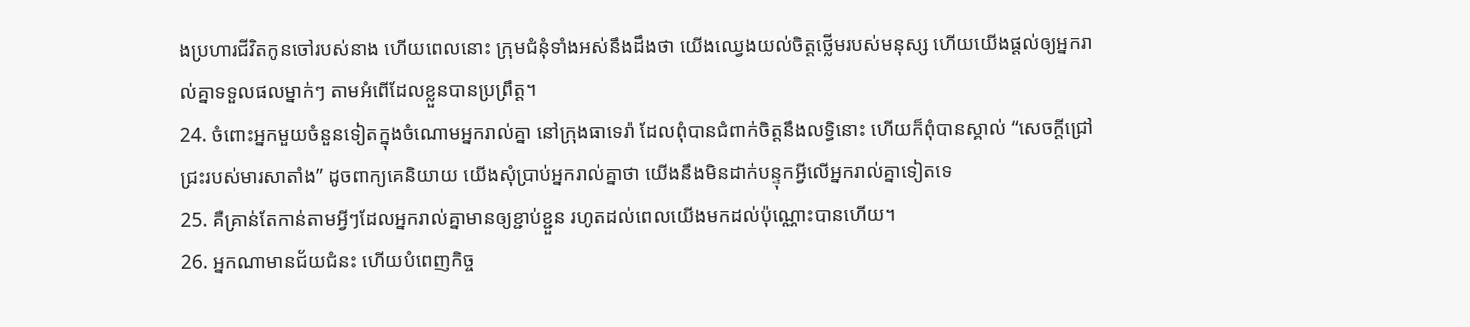ងប្រហារជីវិតកូនចៅរបស់នាង ហើយពេលនោះ ក្រុមជំនុំទាំងអស់នឹងដឹងថា យើងឈ្វេងយល់ចិត្តថ្លើមរបស់មនុស្ស ហើយយើងផ្ដល់ឲ្យអ្នករាល់គ្នាទទួលផលម្នាក់ៗ តាមអំពើដែលខ្លួនបានប្រព្រឹត្ត។
24. ចំពោះអ្នកមួយចំនួនទៀតក្នុងចំណោមអ្នករាល់គ្នា នៅក្រុងធាទេរ៉ា ដែលពុំបានជំពាក់ចិត្តនឹងលទ្ធិនោះ ហើយក៏ពុំបានស្គាល់ “សេចក្ដីជ្រៅជ្រះរបស់មារសាតាំង” ដូចពាក្យគេនិយាយ យើងសុំប្រាប់អ្នករាល់គ្នាថា យើងនឹងមិនដាក់បន្ទុកអ្វីលើអ្នករាល់គ្នាទៀតទេ
25. គឺគ្រាន់តែកាន់តាមអ្វីៗដែលអ្នករាល់គ្នាមានឲ្យខ្ជាប់ខ្ជួន រហូតដល់ពេលយើងមកដល់ប៉ុណ្ណោះបានហើយ។
26. អ្នកណាមានជ័យជំនះ ហើយបំពេញកិច្ច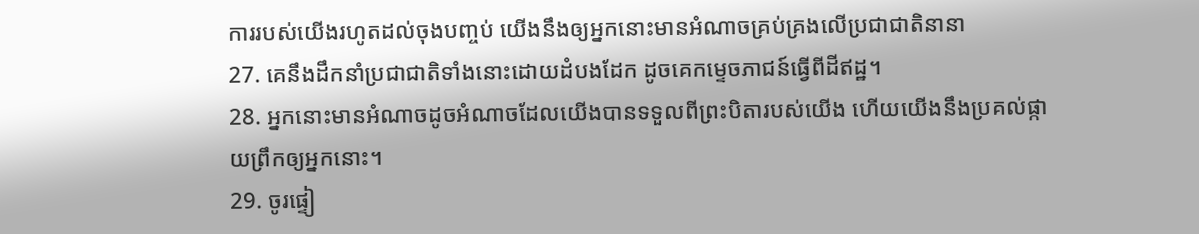ការរបស់យើងរហូតដល់ចុងបញ្ចប់ យើងនឹងឲ្យអ្នកនោះមានអំណាចគ្រប់គ្រងលើប្រជាជាតិនានា
27. គេនឹងដឹកនាំប្រជាជាតិទាំងនោះដោយដំបងដែក ដូចគេកម្ទេចភាជន៍ធ្វើពីដីឥដ្ឋ។
28. អ្នកនោះមានអំណាចដូចអំណាចដែលយើងបានទទួលពីព្រះបិតារបស់យើង ហើយយើងនឹងប្រគល់ផ្កាយព្រឹកឲ្យអ្នកនោះ។
29. ចូរផ្ទៀ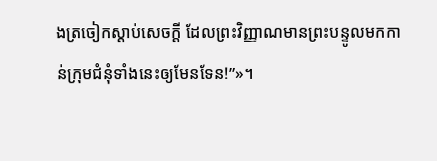ងត្រចៀកស្ដាប់សេចក្ដី ដែលព្រះវិញ្ញាណមានព្រះបន្ទូលមកកាន់ក្រុមជំនុំទាំងនេះឲ្យមែនទែន!”»។